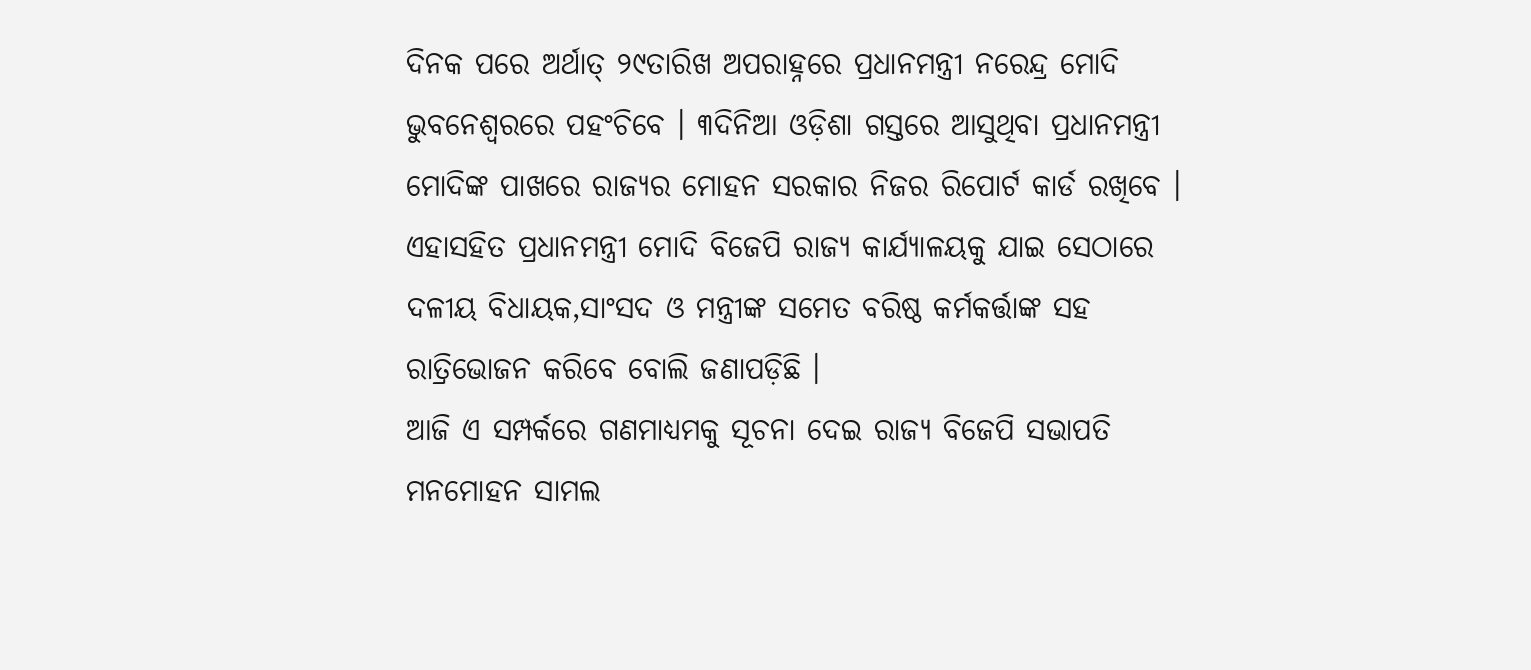ଦିନକ ପରେ ଅର୍ଥାତ୍ ୨୯ତାରିଖ ଅପରାହ୍ନରେ ପ୍ରଧାନମନ୍ତ୍ରୀ ନରେନ୍ଦ୍ର ମୋଦି ଭୁବନେଶ୍ୱରରେ ପହଂଚିବେ । ୩ଦିନିଆ ଓଡ଼ିଶା ଗସ୍ତରେ ଆସୁଥିବା ପ୍ରଧାନମନ୍ତ୍ରୀ ମୋଦିଙ୍କ ପାଖରେ ରାଜ୍ୟର ମୋହନ ସରକାର ନିଜର ରିପୋର୍ଟ କାର୍ଡ ରଖିବେ । ଏହାସହିତ ପ୍ରଧାନମନ୍ତ୍ରୀ ମୋଦି ବିଜେପି ରାଜ୍ୟ କାର୍ଯ୍ୟାଳୟକୁ ଯାଇ ସେଠାରେ ଦଳୀୟ ବିଧାୟକ,ସାଂସଦ ଓ ମନ୍ତ୍ରୀଙ୍କ ସମେତ ବରିଷ୍ଠ କର୍ମକର୍ତ୍ତାଙ୍କ ସହ ରାତ୍ରିଭୋଜନ କରିବେ ବୋଲି ଜଣାପଡ଼ିଛି ।
ଆଜି ଏ ସମ୍ପର୍କରେ ଗଣମାଧ୍ୟମକୁ ସୂଚନା ଦେଇ ରାଜ୍ୟ ବିଜେପି ସଭାପତି ମନମୋହନ ସାମଲ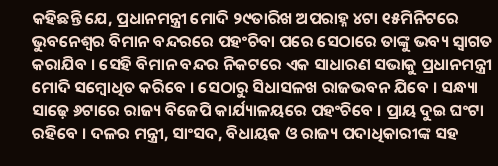କହିଛନ୍ତି ଯେ, ପ୍ରଧାନମନ୍ତ୍ରୀ ମୋଦି ୨୯ତାରିଖ ଅପରାହ୍ନ ୪ଟା ୧୫ମିନିଟରେ ଭୁବନେଶ୍ୱର ବିମାନ ବନ୍ଦରରେ ପହଂଚିବା ପରେ ସେଠାରେ ତାଙ୍କୁ ଭବ୍ୟ ସ୍ୱାଗତ କରାଯିବ । ସେହି ବିମାନ ବନ୍ଦର ନିକଟରେ ଏକ ସାଧାରଣ ସଭାକୁ ପ୍ରଧାନମନ୍ତ୍ରୀ ମୋଦି ସମ୍ବୋଧିତ କରିବେ । ସେଠାରୁ ସିଧାସଳଖ ରାଜଭବନ ଯିବେ । ସନ୍ଧ୍ୟା ସାଢ଼େ ୬ଟାରେ ରାଜ୍ୟ ବିଜେପି କାର୍ଯ୍ୟାଳୟରେ ପହଂଚିବେ । ପ୍ରାୟ ଦୁଇ ଘଂଟା ରହିବେ । ଦଳର ମନ୍ତ୍ରୀ, ସାଂସଦ, ବିଧାୟକ ଓ ରାଜ୍ୟ ପଦାଧିକାରୀଙ୍କ ସହ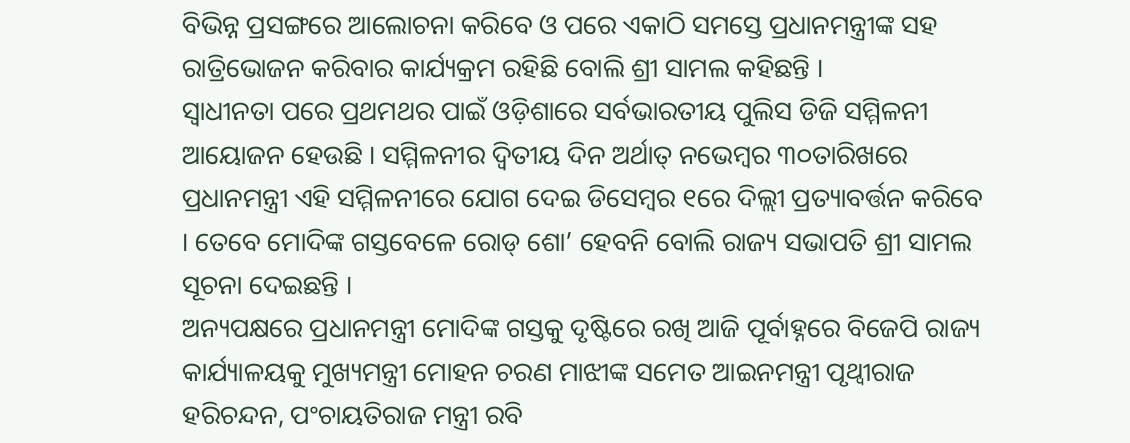ବିଭିନ୍ନ ପ୍ରସଙ୍ଗରେ ଆଲୋଚନା କରିବେ ଓ ପରେ ଏକାଠି ସମସ୍ତେ ପ୍ରଧାନମନ୍ତ୍ରୀଙ୍କ ସହ ରାତ୍ରିଭୋଜନ କରିବାର କାର୍ଯ୍ୟକ୍ରମ ରହିଛି ବୋଲି ଶ୍ରୀ ସାମଲ କହିଛନ୍ତି ।
ସ୍ୱାଧୀନତା ପରେ ପ୍ରଥମଥର ପାଇଁ ଓଡ଼ିଶାରେ ସର୍ବଭାରତୀୟ ପୁଲିସ ଡିଜି ସମ୍ମିଳନୀ ଆୟୋଜନ ହେଉଛି । ସମ୍ମିଳନୀର ଦ୍ୱିତୀୟ ଦିନ ଅର୍ଥାତ୍ ନଭେମ୍ବର ୩୦ତାରିଖରେ ପ୍ରଧାନମନ୍ତ୍ରୀ ଏହି ସମ୍ମିଳନୀରେ ଯୋଗ ଦେଇ ଡିସେମ୍ବର ୧ରେ ଦିଲ୍ଲୀ ପ୍ରତ୍ୟାବର୍ତ୍ତନ କରିବେ । ତେବେ ମୋଦିଙ୍କ ଗସ୍ତବେଳେ ରୋଡ୍ ଶୋ’ ହେବନି ବୋଲି ରାଜ୍ୟ ସଭାପତି ଶ୍ରୀ ସାମଲ ସୂଚନା ଦେଇଛନ୍ତି ।
ଅନ୍ୟପକ୍ଷରେ ପ୍ରଧାନମନ୍ତ୍ରୀ ମୋଦିଙ୍କ ଗସ୍ତକୁ ଦୃଷ୍ଟିରେ ରଖି ଆଜି ପୂର୍ବାହ୍ନରେ ବିଜେପି ରାଜ୍ୟ କାର୍ଯ୍ୟାଳୟକୁ ମୁଖ୍ୟମନ୍ତ୍ରୀ ମୋହନ ଚରଣ ମାଝୀଙ୍କ ସମେତ ଆଇନମନ୍ତ୍ରୀ ପୃଥ୍ୱୀରାଜ ହରିଚନ୍ଦନ, ପଂଚାୟତିରାଜ ମନ୍ତ୍ରୀ ରବି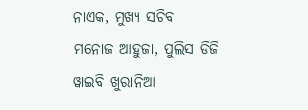ନାଏକ, ମୁଖ୍ୟ ସଚିବ ମନୋଜ ଆହୁଜା, ପୁଲିସ ଡିଜି ୱାଇବି ଖୁରାନିଆ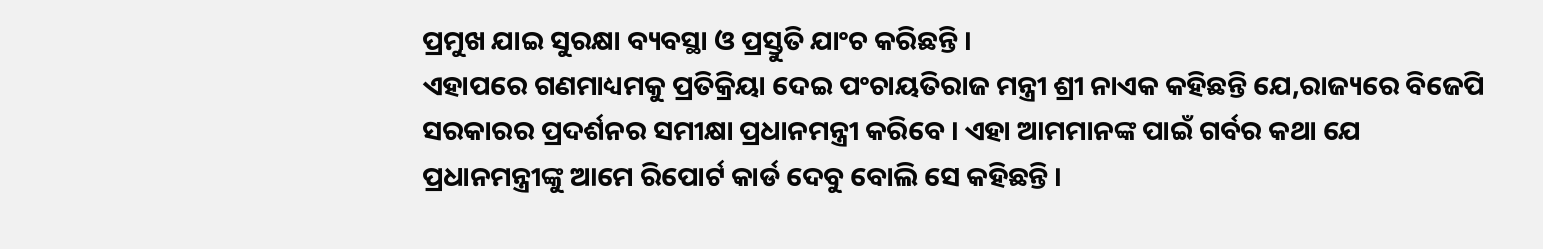ପ୍ରମୁଖ ଯାଇ ସୁରକ୍ଷା ବ୍ୟବସ୍ଥା ଓ ପ୍ରସ୍ତୁତି ଯାଂଚ କରିଛନ୍ତି ।
ଏହାପରେ ଗଣମାଧ୍ୟମକୁ ପ୍ରତିକ୍ରିୟା ଦେଇ ପଂଚାୟତିରାଜ ମନ୍ତ୍ରୀ ଶ୍ରୀ ନାଏକ କହିଛନ୍ତି ଯେ,ରାଜ୍ୟରେ ବିଜେପି ସରକାରର ପ୍ରଦର୍ଶନର ସମୀକ୍ଷା ପ୍ରଧାନମନ୍ତ୍ରୀ କରିବେ । ଏହା ଆମମାନଙ୍କ ପାଇଁ ଗର୍ବର କଥା ଯେ ପ୍ରଧାନମନ୍ତ୍ରୀଙ୍କୁ ଆମେ ରିପୋର୍ଟ କାର୍ଡ ଦେବୁ ବୋଲି ସେ କହିଛନ୍ତି ।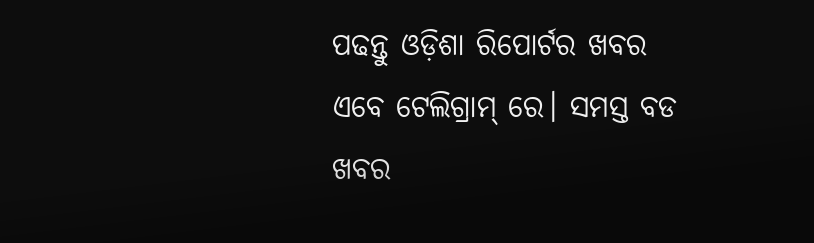ପଢନ୍ତୁ ଓଡ଼ିଶା ରିପୋର୍ଟର ଖବର ଏବେ ଟେଲିଗ୍ରାମ୍ ରେ। ସମସ୍ତ ବଡ ଖବର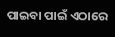ପାଇବା ପାଇଁ ଏଠାରେ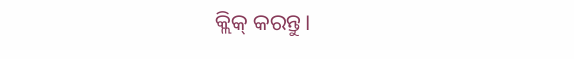କ୍ଲିକ୍ କରନ୍ତୁ।